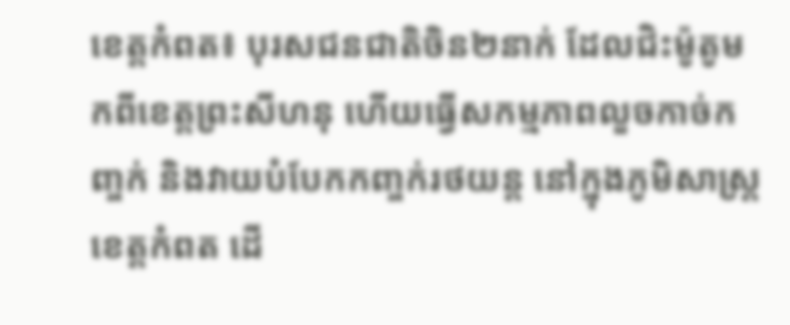ខេត្តកំពត៖ បុរសជនជាតិចិន២នាក់ ដែលជិះម៉ូតូមកពីខេត្តព្រះសីហនុ ហើយធ្វើសកម្មភាពលួចកាច់កញ្ចក់ និងវាយបំបែកកញ្ចក់រថយន្ត នៅក្នុងភូមិសាស្ត្រខេត្តកំពត ដើ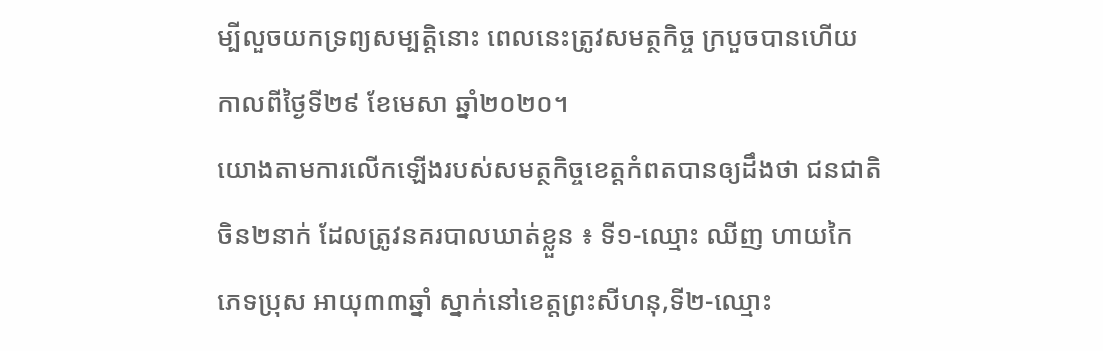ម្បីលួចយកទ្រព្យសម្បត្តិនោះ ពេលនេះត្រូវសមត្ថកិច្ច ក្របួចបានហើយ កាលពីថ្ងៃទី២៩ ខែមេសា ឆ្នាំ២០២០។
យោងតាមការលើកឡើងរបស់សមត្ថកិច្ចខេត្តកំពតបានឲ្យដឹងថា ជនជាតិចិន២នាក់ ដែលត្រូវនគរបាលឃាត់ខ្លួន ៖ ទី១-ឈ្មោះ ឈីញ ហាយកៃ ភេទប្រុស អាយុ៣៣ឆ្នាំ ស្នាក់នៅខេត្តព្រះសីហនុ,ទី២-ឈ្មោះ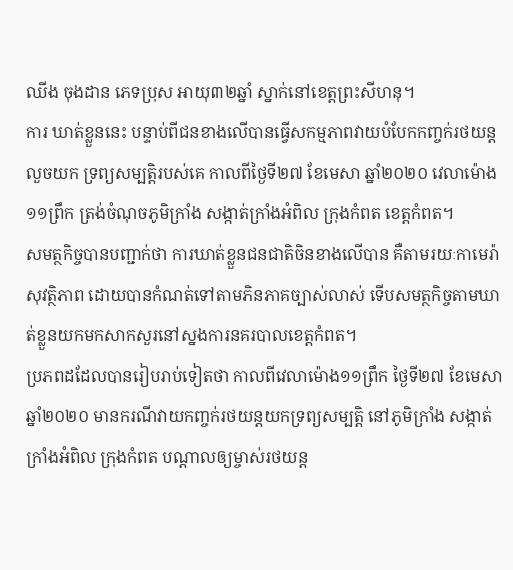ឈីង ចុងដាន ភេទប្រុស អាយុ៣២ឆ្នាំ ស្នាក់នៅខេត្តព្រះសីហនុ។
ការ ឃាត់ខ្លួននេះ បន្ទាប់ពីជនខាងលើបានធ្វើសកម្មភាពវាយបំបែកកញ្ចក់រថយន្តលួចយក ទ្រព្យសម្បត្តិរបស់គេ កាលពីថ្ងៃទី២៧ ខែមេសា ឆ្នាំ២០២០ វេលាម៉ោង១១ព្រឹក ត្រង់ចំណុចភូមិក្រាំង សង្កាត់ក្រាំងអំពិល ក្រុងកំពត ខេត្តកំពត។
សមត្ថកិច្ចបានបញ្ជាក់ថា ការឃាត់ខ្លួនជនជាតិចិនខាងលើបាន គឺតាមរយៈកាមេរ៉ាសុវត្ថិភាព ដោយបានកំណត់ទៅតាមភិនភាគច្បាស់លាស់ ទើបសមត្ថកិច្ចតាមឃាត់ខ្លួនយកមកសាកសួរនៅស្នងការនគរបាលខេត្តកំពត។
ប្រភពដដែលបានរៀបរាប់ទៀតថា កាលពីវេលាម៉ោង១១ព្រឹក ថ្ងៃទី២៧ ខែមេសា ឆ្នាំ២០២០ មានករណីវាយកញ្ចក់រថយន្តយកទ្រព្យសម្បត្តិ នៅភូមិក្រាំង សង្កាត់ក្រាំងអំពិល ក្រុងកំពត បណ្ដាលឲ្យម្ចាស់រថយន្ត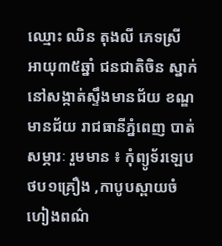ឈ្មោះ ឈិន តុងលី ភេទស្រី អាយុ៣៥ឆ្នាំ ជនជាតិចិន ស្នាក់នៅសង្កាត់ស្ទឹងមានជ័យ ខណ្ឌមានជ័យ រាជធានីភ្នំពេញ បាត់សម្ភារៈ រួមមាន ៖ កុំព្យូទ័រឡេបថប១គ្រឿង ,កាបូបស្ពាយចំហៀងពណ៌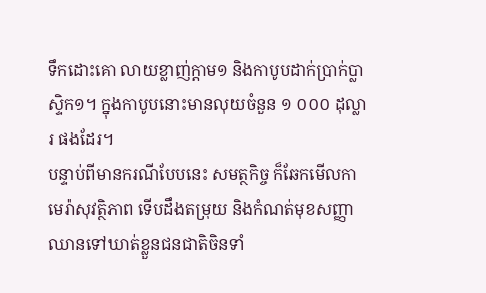ទឹកដោះគោ លាយខ្លាញ់ក្តាម១ និងកាបូបដាក់ប្រាក់ប្លាស្ទិក១។ ក្នុងកាបូបនោះមានលុយចំនួន ១ ០០០ ដុល្លារ ផងដែរ។
បន្ទាប់ពីមានករណីបែបនេះ សមត្ថកិច្ច ក៏ឆែកមើលកាមេរ៉ាសុវត្ថិភាព ទើបដឹងតម្រុយ និងកំណត់មុខសញ្ញាឈានទៅឃាត់ខ្លួនជនជាតិចិនទាំ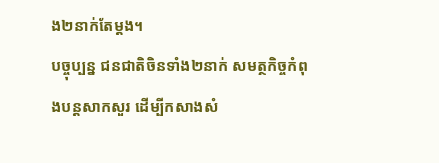ង២នាក់តែម្ដង។
បច្ចុប្បន្ន ជនជាតិចិនទាំង២នាក់ សមត្ថកិច្ចកំពុងបន្តសាកសួរ ដើម្បីកសាងសំ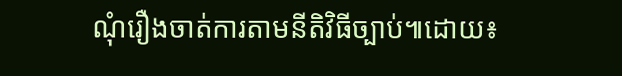ណុំរឿងចាត់ការតាមនីតិវិធីច្បាប់៕ដោយ៖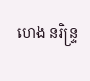ហេង នរិន្ទ្រ